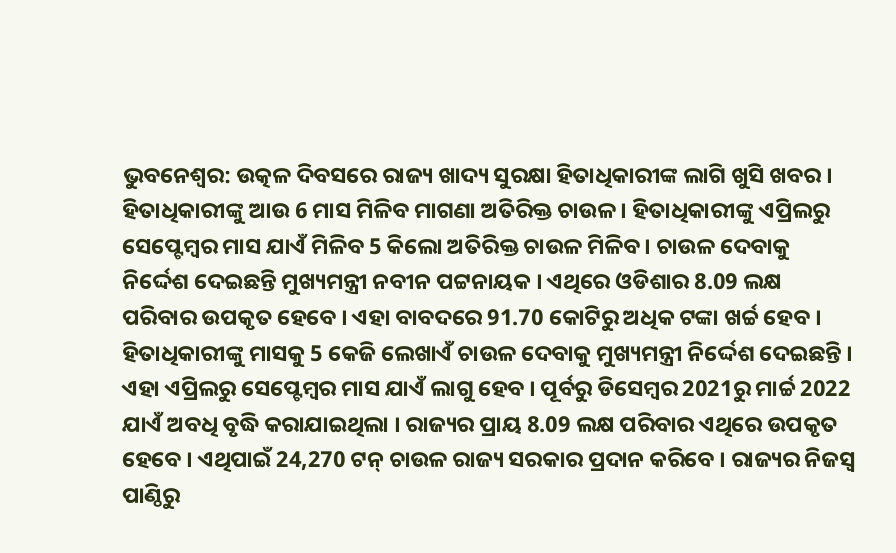ଭୁବନେଶ୍ବର: ଉତ୍କଳ ଦିବସରେ ରାଜ୍ୟ ଖାଦ୍ୟ ସୁରକ୍ଷା ହିତାଧିକାରୀଙ୍କ ଲାଗି ଖୁସି ଖବର । ହିତାଧିକାରୀଙ୍କୁ ଆଉ 6 ମାସ ମିଳିବ ମାଗଣା ଅତିରିକ୍ତ ଚାଉଳ । ହିତାଧିକାରୀଙ୍କୁ ଏପ୍ରିଲରୁ ସେପ୍ଟେମ୍ବର ମାସ ଯାଏଁ ମିଳିବ 5 କିଲୋ ଅତିରିକ୍ତ ଚାଉଳ ମିଳିବ । ଚାଉଳ ଦେବାକୁ ନିର୍ଦ୍ଦେଶ ଦେଇଛନ୍ତି ମୁଖ୍ୟମନ୍ତ୍ରୀ ନବୀନ ପଟ୍ଟନାୟକ । ଏଥିରେ ଓଡିଶାର 8.09 ଲକ୍ଷ ପରିବାର ଉପକୃତ ହେବେ । ଏହା ବାବଦରେ 91.70 କୋଟିରୁ ଅଧିକ ଟଙ୍କା ଖର୍ଚ୍ଚ ହେବ ।
ହିତାଧିକାରୀଙ୍କୁ ମାସକୁ 5 କେଜି ଲେଖାଏଁ ଚାଉଳ ଦେବାକୁ ମୁଖ୍ୟମନ୍ତ୍ରୀ ନିର୍ଦ୍ଦେଶ ଦେଇଛନ୍ତି । ଏହା ଏପ୍ରିଲରୁ ସେପ୍ଟେମ୍ବର ମାସ ଯାଏଁ ଲାଗୁ ହେବ । ପୂର୍ବରୁ ଡିସେମ୍ବର 2021ରୁ ମାର୍ଚ୍ଚ 2022 ଯାଏଁ ଅବଧି ବୃଦ୍ଧି କରାଯାଇଥିଲା । ରାଜ୍ୟର ପ୍ରାୟ 8.09 ଲକ୍ଷ ପରିବାର ଏଥିରେ ଉପକୃତ ହେବେ । ଏଥିପାଇଁ 24,270 ଟନ୍ ଚାଉଳ ରାଜ୍ୟ ସରକାର ପ୍ରଦାନ କରିବେ । ରାଜ୍ୟର ନିଜସ୍ୱ ପାଣ୍ଠିରୁ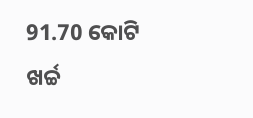91.70 କୋଟି ଖର୍ଚ୍ଚ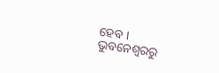ହେବ ।
ଭୁବନେଶ୍ବରରୁ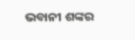ଭବାନୀ ଶଙ୍କର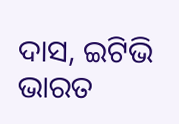ଦାସ, ଇଟିଭି ଭାରତ